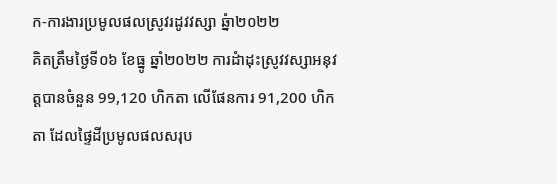ក-ការងារប្រមូលផលស្រូវរដូវវស្សា ឆ្នំា២០២២
គិតត្រឹមថ្ងៃទី០៦ ខែធ្នូ ឆ្នាំ២០២២ ការដំាដុះស្រូវវស្សាអនុវត្តបានចំនួន 99,120 ហិកតា លើផែនការ 91,200 ហិកតា ដែលផ្ទៃដីប្រមូលផលសរុប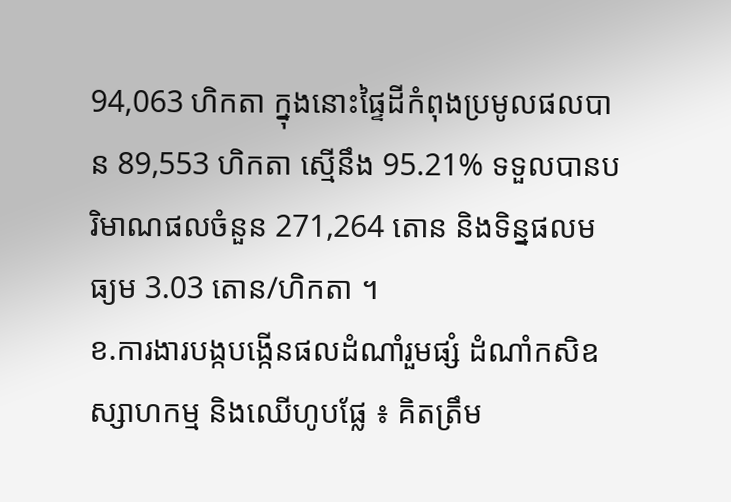94,063 ហិកតា ក្នុងនោះផ្ទៃដីកំពុងប្រមូលផលបាន 89,553 ហិកតា ស្មើនឹង 95.21% ទទួលបានបរិមាណផលចំនួន 271,264 តោន និងទិន្នផលមធ្យម 3.03 តោន/ហិកតា ។
ខ.ការងារបង្កបង្កើនផលដំណាំរួមផ្សំ ដំណាំកសិឧស្សាហកម្ម និងឈើហូបផ្លែ ៖ គិតត្រឹម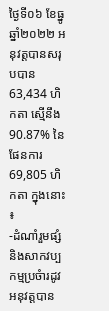ថ្ងៃទី០៦ ខែធ្នូ ឆ្នាំ២០២២ អនុវត្តបានសរុបបាន 63,434 ហិកតា ស្មើនឹង 90.87% នៃផែនការ 69,805 ហិកតា ក្នុងនោះ ៖
-ដំណាំរួមផ្សំ និងសាកវប្បកម្មប្រចំារដូវ អនុវត្តបាន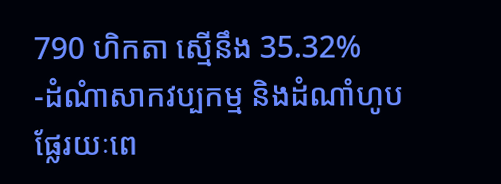790 ហិកតា ស្មើនឹង 35.32%
-ដំណំាសាកវប្បកម្ម និងដំណាំហូបផ្លែរយៈពេ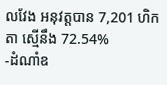លវែង អនុវត្តបាន 7,201 ហិកតា ស្មើនឹង 72.54%
-ដំណាំឧ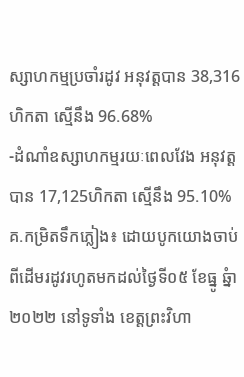ស្សាហកម្មប្រចាំរដូវ អនុវត្តបាន 38,316 ហិកតា ស្មើនឹង 96.68%
-ដំណាំឧស្សាហកម្មរយៈពេលវែង អនុវត្តបាន 17,125ហិកតា ស្មើនឹង 95.10%
គ.កម្រិតទឹកភ្លៀង៖ ដោយបូកយោងចាប់ពីដើមរដូវរហូតមកដល់ថ្ងៃទី០៥ ខែធ្នូ ឆ្នំា២០២២ នៅទូទាំង ខេត្តព្រះវិហា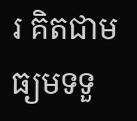រ គិតជាមធ្យមទទួ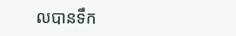លបានទឹក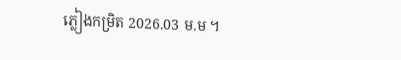ភ្លៀងកម្រិត 2026.03 ម.ម ។